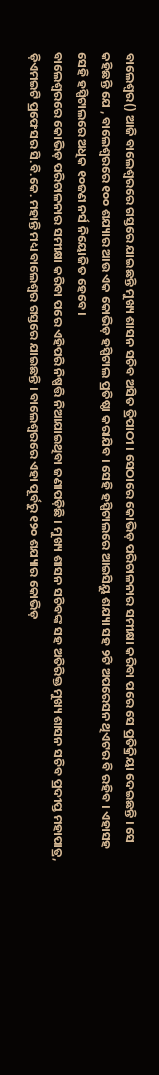ବାଲେଶ୍ୱର() ଆଜି ବାଲେଶ୍ୱରରେ ଗସ୍ତରେ ଯାଇଛନ୍ତି ମୁଖ୍ୟ ଶାସନ ସଚିବ ଅସିତ ତ୍ରିପାଠୀ । ସେଠାରେ କୋଭିଡ଼ ପରିଚାଳନାର ସମୀକ୍ଷା କରିବା ପରେ ସେ ପ୍ରତିକ୍ରିୟା ଦେଇଛନ୍ତି । ସେ କହିଛନ୍ତି ଯେ , ବାଲେଶ୍ୱରରେ ୧୦୦ ଶଯ୍ୟାର ଆଉ ଏକ କୋଭିଡ଼ ହସ୍ପିଟାଲ ପ୍ରତିଷ୍ଠା କରାଯିବ । ସେହି ହସ୍ପିଟାଲରେ ଆଇସିୟୁ ଶଯ୍ୟା ସହ ୨ଟି ଅପରେସନ ଥିଏଟର ବି ରହିବ । ଏହାସହ ସେହି ହସ୍ପିଟାଲରେ ଅଧିକ ୧୦ଜଣ ନର୍ସ ନିୟୋଜିତ ହେବେ ।
ବାଲେଶ୍ୱରରେ କୋଭିଡ଼ ପରିଚାଳନାର ସମୀକ୍ଷା କରିବା ପରେ ଏହିପରି ନିଷ୍ପତ୍ତି ନିଆଯାଇଥିବା ଜଣାପଡ଼ିଛି । ମୁଖ୍ୟ ଶାସନ ସଚିବଙ୍କ ସହ ଅତିରିକ୍ତ ମୁଖ୍ୟ ଶାସନ ସଚିବ ପ୍ରଦୀପ୍ତ ମହାପାତ୍ର, ଡ଼ିଏମଇଟି ପ୍ରଫେସର ସି.ବି.କେ. ମହାନ୍ତି ମଧ୍ୟ ବାଲେଶ୍ୱର ଗସ୍ତରେ ଯାଇଛନ୍ତି । ବାଲେଶ୍ୱରରେ ଏହା ପୂର୍ବରୁ ୧୨୦ ଶଯ୍ୟାର କୋଭିଡ଼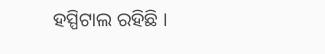ହସ୍ପିଟାଲ ରହିଛି ।